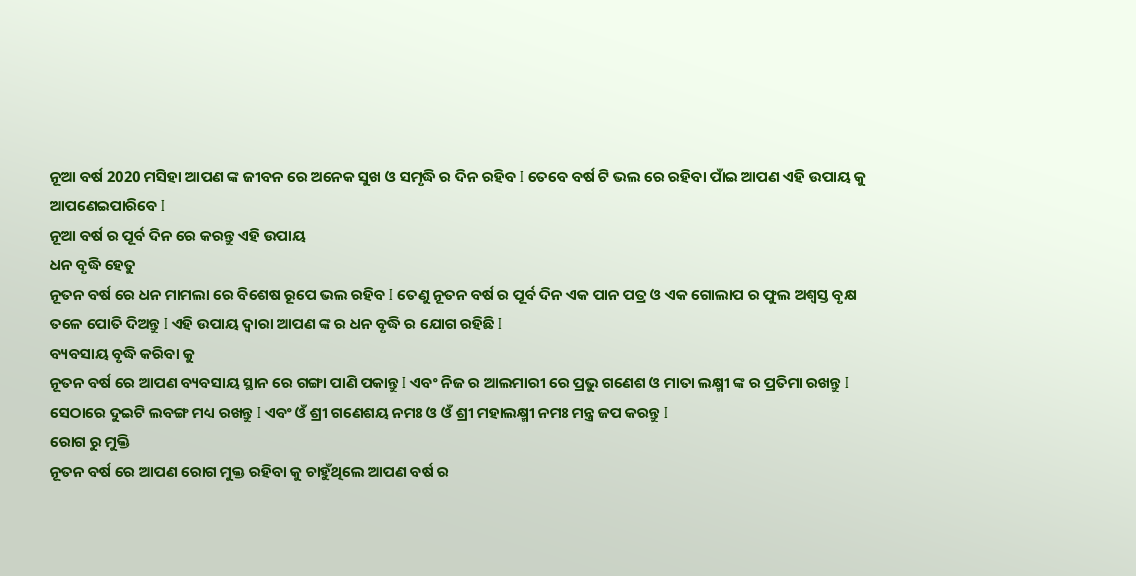ନୂଆ ବର୍ଷ 2020 ମସିହା ଆପଣ ଙ୍କ ଜୀବନ ରେ ଅନେକ ସୁଖ ଓ ସମୃଦ୍ଧି ର ଦିନ ରହିବ I ତେବେ ବର୍ଷ ଟି ଭଲ ରେ ରହିବା ପାଁଇ ଆପଣ ଏହି ଉପାୟ କୁ ଆପଣେଇପାରିବେ I
ନୂଆ ବର୍ଷ ର ପୂର୍ବ ଦିନ ରେ କରନ୍ତୁ ଏହି ଉପାୟ
ଧନ ବୃଦ୍ଧି ହେତୁ
ନୂତନ ବର୍ଷ ରେ ଧନ ମାମଲା ରେ ବିଶେଷ ରୂପେ ଭଲ ରହିବ I ତେଣୁ ନୂତନ ବର୍ଷ ର ପୂର୍ବ ଦିନ ଏକ ପାନ ପତ୍ର ଓ ଏକ ଗୋଲାପ ର ଫୁଲ ଅଶ୍ୱସ୍ତ ବୃକ୍ଷ ତଳେ ପୋତି ଦିଅନ୍ତୁ I ଏହି ଉପାୟ ଦ୍ୱାରା ଆପଣ ଙ୍କ ର ଧନ ବୃଦ୍ଧି ର ଯୋଗ ରହିଛି I
ବ୍ୟବସାୟ ବୃଦ୍ଧି କରିବା କୁ
ନୂତନ ବର୍ଷ ରେ ଆପଣ ବ୍ୟବସାୟ ସ୍ଥାନ ରେ ଗଙ୍ଗା ପାଣି ପକାନ୍ତୁ I ଏବଂ ନିଜ ର ଆଲମାରୀ ରେ ପ୍ରଭୁ ଗଣେଶ ଓ ମାତା ଲକ୍ଷ୍ମୀ ଙ୍କ ର ପ୍ରତିମା ରଖନ୍ତୁ I ସେଠାରେ ଦୁଇଟି ଲବଙ୍ଗ ମଧ୍ୟ ରଖନ୍ତୁ I ଏବଂ ଓଁ ଶ୍ରୀ ଗଣେଶୟ ନମଃ ଓ ଓଁ ଶ୍ରୀ ମହାଲକ୍ଷ୍ମୀ ନମଃ ମନ୍ତ୍ର ଜପ କରନ୍ତୁ I
ରୋଗ ରୁ ମୁକ୍ତି
ନୂତନ ବର୍ଷ ରେ ଆପଣ ରୋଗ ମୁକ୍ତ ରହିବା କୁ ଚାହୁଁଥିଲେ ଆପଣ ବର୍ଷ ର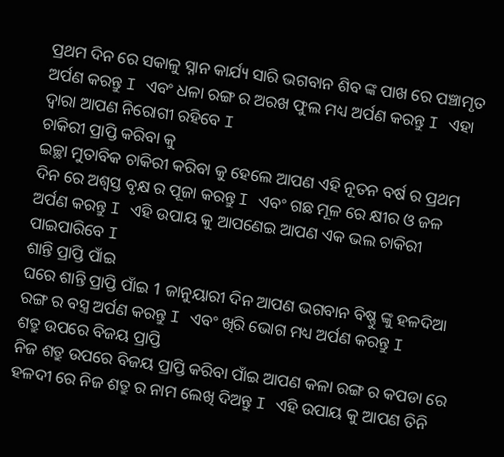ପ୍ରଥମ ଦିନ ରେ ସକାଳୁ ସ୍ନାନ କାର୍ଯ୍ୟ ସାରି ଭଗବାନ ଶିବ ଙ୍କ ପାଖ ରେ ପଞ୍ଚାମୃତ ଅର୍ପଣ କରନ୍ତୁ I ଏବଂ ଧଳା ରଙ୍ଗ ର ଅରଖ ଫୁଲ ମଧ୍ୟ ଅର୍ପଣ କରନ୍ତୁ I ଏହା ଦ୍ୱାରା ଆପଣ ନିରୋଗୀ ରହିବେ I
ଚାକିରୀ ପ୍ରାପ୍ତି କରିବା କୁ
ଇଚ୍ଛା ମୁତାବିକ ଚାକିରୀ କରିବା କୁ ହେଲେ ଆପଣ ଏହି ନୂତନ ବର୍ଷ ର ପ୍ରଥମ ଦିନ ରେ ଅଶ୍ୱସ୍ତ ବୃକ୍ଷ ର ପୂଜା କରନ୍ତୁ I ଏବଂ ଗଛ ମୂଳ ରେ କ୍ଷୀର ଓ ଜଳ ଅର୍ପଣ କରନ୍ତୁ I ଏହି ଉପାୟ କୁ ଆପଣେଇ ଆପଣ ଏକ ଭଲ ଚାକିରୀ ପାଇପାରିବେ I
ଶାନ୍ତି ପ୍ରାପ୍ତି ପାଁଇ
ଘରେ ଶାନ୍ତି ପ୍ରାପ୍ତି ପାଁଇ 1 ଜାନୁୟାରୀ ଦିନ ଆପଣ ଭଗବାନ ବିଷ୍ଣୁ ଙ୍କୁ ହଳଦିଆ ରଙ୍ଗ ର ବସ୍ତ୍ର ଅର୍ପଣ କରନ୍ତୁ I ଏବଂ ଖିରି ଭୋଗ ମଧ୍ୟ ଅର୍ପଣ କରନ୍ତୁ I
ଶତ୍ରୁ ଉପରେ ବିଜୟ ପ୍ରାପ୍ତି
ନିଜ ଶତ୍ରୁ ଉପରେ ବିଜୟ ପ୍ରାପ୍ତି କରିବା ପାଁଇ ଆପଣ କଳା ରଙ୍ଗ ର କପଡା ରେ ହଳଦୀ ରେ ନିଜ ଶତ୍ରୁ ର ନାମ ଲେଖି ଦିଅନ୍ତୁ I ଏହି ଉପାୟ କୁ ଆପଣ ତିନି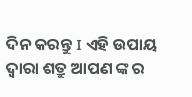ଦିନ କରନ୍ତୁ I ଏହି ଉପାୟ ଦ୍ୱାରା ଶତ୍ରୁ ଆପଣ ଙ୍କ ର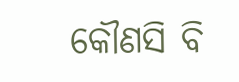କୌଣସି ବି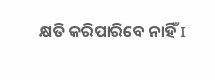କ୍ଷତି କରିପାରିବେ ନାହିଁ I